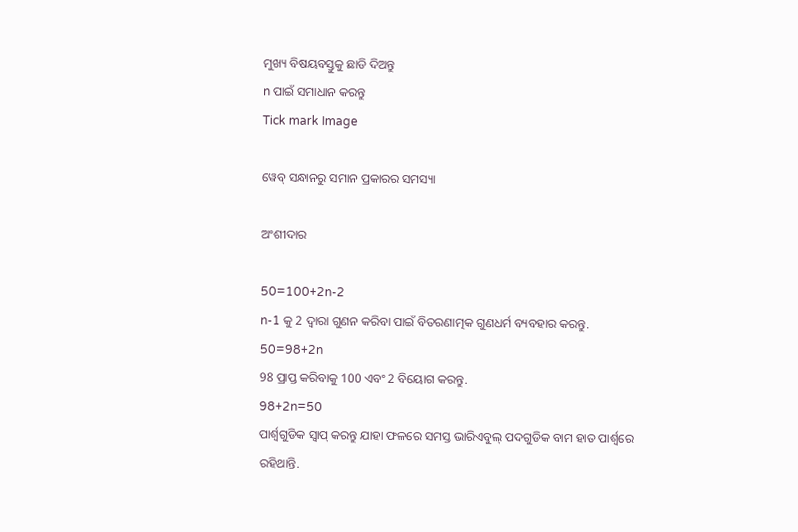ମୁଖ୍ୟ ବିଷୟବସ୍ତୁକୁ ଛାଡି ଦିଅନ୍ତୁ
n ପାଇଁ ସମାଧାନ କରନ୍ତୁ
Tick mark Image

ୱେବ୍ ସନ୍ଧାନରୁ ସମାନ ପ୍ରକାରର ସମସ୍ୟା

ଅଂଶୀଦାର

50=100+2n-2
n-1 କୁ 2 ଦ୍ୱାରା ଗୁଣନ କରିବା ପାଇଁ ବିତରଣାତ୍ମକ ଗୁଣଧର୍ମ ବ୍ୟବହାର କରନ୍ତୁ.
50=98+2n
98 ପ୍ରାପ୍ତ କରିବାକୁ 100 ଏବଂ 2 ବିୟୋଗ କରନ୍ତୁ.
98+2n=50
ପାର୍ଶ୍ୱଗୁଡିକ ସ୍ୱାପ୍‌ କରନ୍ତୁ ଯାହା ଫଳରେ ସମସ୍ତ ଭାରିଏବୁଲ୍ ପଦଗୁଡିକ ବାମ ହାତ ପାର୍ଶ୍ୱରେ ରହିଥାନ୍ତି.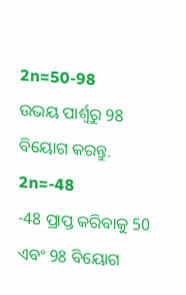2n=50-98
ଉଭୟ ପାର୍ଶ୍ୱରୁ 98 ବିୟୋଗ କରନ୍ତୁ.
2n=-48
-48 ପ୍ରାପ୍ତ କରିବାକୁ 50 ଏବଂ 98 ବିୟୋଗ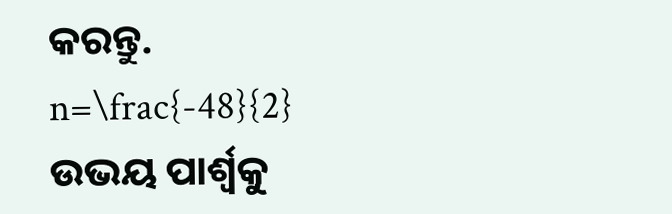କରନ୍ତୁ.
n=\frac{-48}{2}
ଉଭୟ ପାର୍ଶ୍ୱକୁ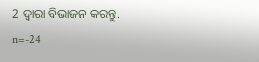2 ଦ୍ୱାରା ବିଭାଜନ କରନ୍ତୁ.
n=-24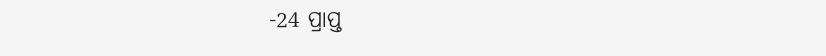-24 ପ୍ରାପ୍ତ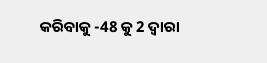କରିବାକୁ -48 କୁ 2 ଦ୍ୱାରା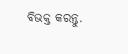ବିଭକ୍ତ କରନ୍ତୁ.